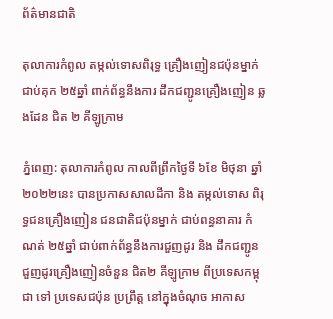ព័ត៌មានជាតិ

តុលាការកំពូល តម្កល់ទោសពិរុទ្ធ គ្រឿងញៀនជប៉ុនម្នាក់ ជាប់គុក ២៥ឆ្នាំ ពាក់ព័ន្ធនឹងការ ដឹកជញ្ជូនគ្រឿងញៀន ឆ្លងដែន ជិត ២ គីឡូក្រាម

ភ្នំពេញ: តុលាការកំពូល កាលពីព្រឹកថ្ងៃទី ៦ខែ មិថុនា ឆ្នាំ ២០២២នេះ បានប្រកាសសាលដីកា និង តម្កល់ទោស ពិរុទ្ធជនគ្រឿងញៀន ជនជាតិជប៉ុនម្នាក់ ជាប់ពន្ធនាគារ កំណត់ ២៥ឆ្នាំ ជាប់ពាក់ព័ន្ធនឹងការជួញដូរ និង ដឹកជញ្ជូន ជួញដូរគ្រឿងញៀនចំនួន ជិត២ គីឡូក្រាម ពីប្រទេសកម្ពុជា ទៅ ប្រទេសជប៉ុន ប្រព្រឹត្ត នៅក្នុងចំណុច អាកាស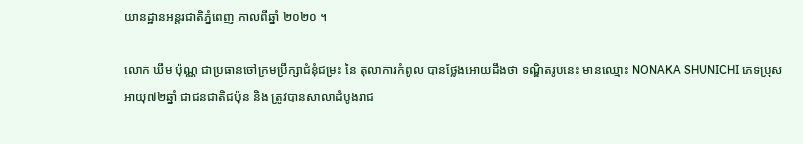យានដ្ឋានអន្តរជាតិភ្នំពេញ កាលពីឆ្នាំ ២០២០ ។

លោក ឃឹម ប៉ុណ្ណ ជាប្រធានចៅក្រមប្រឹក្សាជំនុំជម្រះ នៃ តុលាការកំពូល បានថ្លែងអោយដឹងថា ទណ្ឌិតរូបនេះ មានឈ្មោះ NONAKA SHUNICHI ភេទប្រុស អាយុ៧២ឆ្នាំ ជាជនជាតិជប៉ុន និង ត្រូវបានសាលាដំបូងរាជ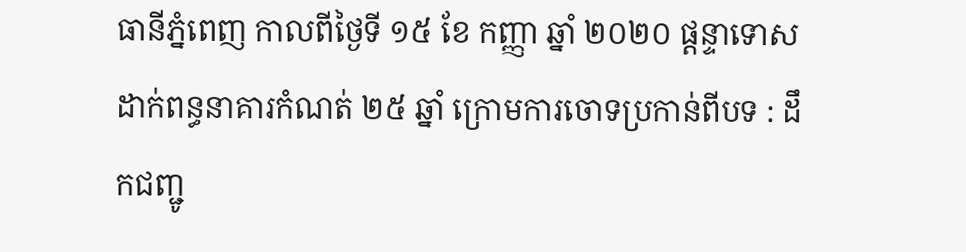ធានីភ្នំពេញ កាលពីថ្ងៃទី ១៥ ខែ កញ្ញា ឆ្នាំ ២០២០ ផ្តន្ទាទោស ដាក់ពន្ធនាគារកំណត់ ២៥ ឆ្នាំ ក្រោមការចោទប្រកាន់ពីបទ : ដឹកជញ្ជូ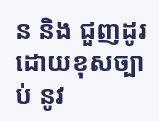ន និង ជួញដូរដោយខុសច្បាប់ នូវ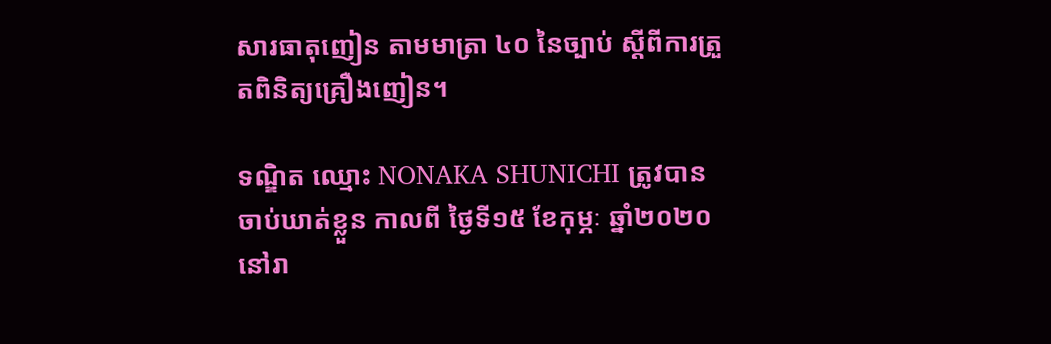សារធាតុញៀន តាមមាត្រា ៤០ នៃច្បាប់ ស្តីពីការត្រួតពិនិត្យគ្រឿងញៀន។

ទណ្ឌិត ឈ្មោះ NONAKA SHUNICHI ត្រូវបានចាប់ឃាត់ខ្លួន កាលពី ថ្ងៃទី១៥ ខែកុម្ភៈ ឆ្នាំ២០២០ នៅរា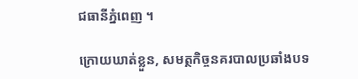ជធានីភ្នំពេញ ។

ក្រោយឃាត់ខ្លួន, សមត្ថកិច្ចនគរបាលប្រឆាំងបទ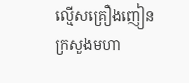ល្មើសគ្រឿងញៀន ក្រសួងមហា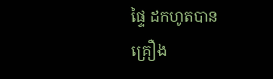ផ្ទៃ ដកហូតបាន
គ្រឿង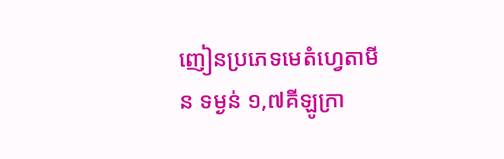ញៀនប្រភេទមេតំហ្វេតាមីន ទម្ងន់ ១,៧គីឡូក្រា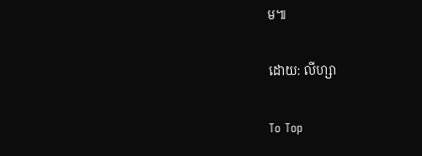ម៕

ដោយ: លីហ្សា

To Top